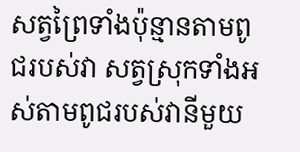សត្វព្រៃទាំងប៉ុន្មានតាមពូជរបស់វា សត្វស្រុកទាំងអស់តាមពូជរបស់វានីមួយ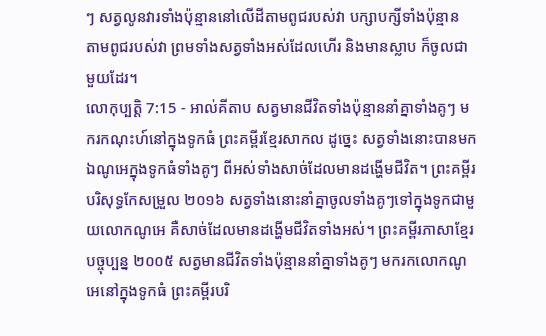ៗ សត្វលូនវារទាំងប៉ុន្មាននៅលើដីតាមពូជរបស់វា បក្សាបក្សីទាំងប៉ុន្មាន តាមពូជរបស់វា ព្រមទាំងសត្វទាំងអស់ដែលហើរ និងមានស្លាប ក៏ចូលជាមួយដែរ។
លោកុប្បត្តិ 7:15 - អាល់គីតាប សត្វមានជីវិតទាំងប៉ុន្មាននាំគ្នាទាំងគូៗ មករកណុះហ៍នៅក្នុងទូកធំ ព្រះគម្ពីរខ្មែរសាកល ដូច្នេះ សត្វទាំងនោះបានមកឯណូអេក្នុងទូកធំទាំងគូៗ ពីអស់ទាំងសាច់ដែលមានដង្ហើមជីវិត។ ព្រះគម្ពីរបរិសុទ្ធកែសម្រួល ២០១៦ សត្វទាំងនោះនាំគ្នាចូលទាំងគូៗទៅក្នុងទូកជាមួយលោកណូអេ គឺសាច់ដែលមានដង្ហើមជីវិតទាំងអស់។ ព្រះគម្ពីរភាសាខ្មែរបច្ចុប្បន្ន ២០០៥ សត្វមានជីវិតទាំងប៉ុន្មាននាំគ្នាទាំងគូៗ មករកលោកណូអេនៅក្នុងទូកធំ ព្រះគម្ពីរបរិ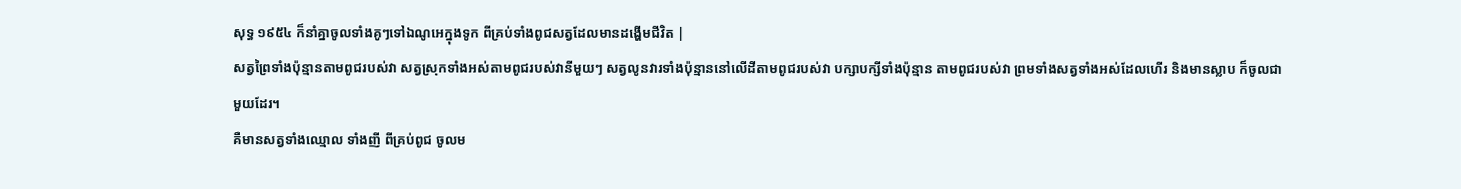សុទ្ធ ១៩៥៤ ក៏នាំគ្នាចូលទាំងគូៗទៅឯណូអេក្នុងទូក ពីគ្រប់ទាំងពូជសត្វដែលមានដង្ហើមជីវិត |
សត្វព្រៃទាំងប៉ុន្មានតាមពូជរបស់វា សត្វស្រុកទាំងអស់តាមពូជរបស់វានីមួយៗ សត្វលូនវារទាំងប៉ុន្មាននៅលើដីតាមពូជរបស់វា បក្សាបក្សីទាំងប៉ុន្មាន តាមពូជរបស់វា ព្រមទាំងសត្វទាំងអស់ដែលហើរ និងមានស្លាប ក៏ចូលជាមួយដែរ។
គឺមានសត្វទាំងឈ្មោល ទាំងញី ពីគ្រប់ពូជ ចូលម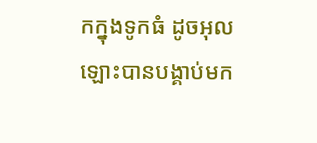កក្នុងទូកធំ ដូចអុលឡោះបានបង្គាប់មក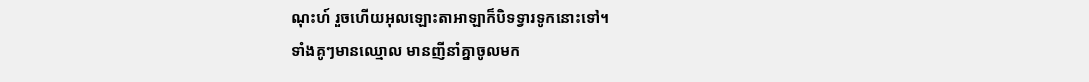ណុះហ៍ រួចហើយអុលឡោះតាអាឡាក៏បិទទ្វារទូកនោះទៅ។
ទាំងគូៗមានឈ្មោល មានញីនាំគ្នាចូលមក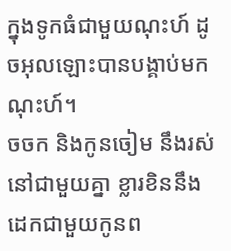ក្នុងទូកធំជាមួយណុះហ៍ ដូចអុលឡោះបានបង្គាប់មកណុះហ៍។
ចចក និងកូនចៀម នឹងរស់នៅជាមួយគ្នា ខ្លារខិននឹងដេកជាមួយកូនព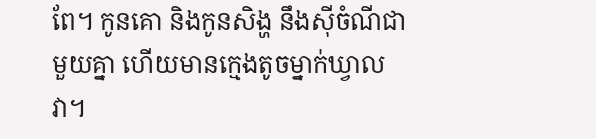ពែ។ កូនគោ និងកូនសិង្ហ នឹងស៊ីចំណីជាមួយគ្នា ហើយមានក្មេងតូចម្នាក់ឃ្វាលវា។